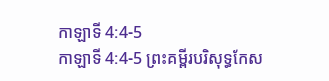កាឡាទី 4:4-5
កាឡាទី 4:4-5 ព្រះគម្ពីរបរិសុទ្ធកែស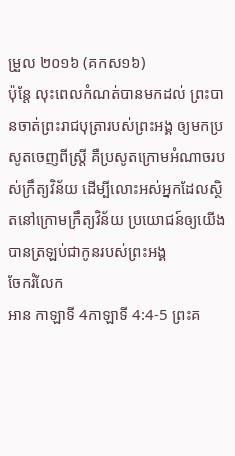ម្រួល ២០១៦ (គកស១៦)
ប៉ុន្ដែ លុះពេលកំណត់បានមកដល់ ព្រះបានចាត់ព្រះរាជបុត្រារបស់ព្រះអង្គ ឲ្យមកប្រសូតចេញពីស្ត្រី គឺប្រសូតក្រោមអំណាចរបស់ក្រឹត្យវិន័យ ដើម្បីលោះអស់អ្នកដែលស្ថិតនៅក្រោមក្រឹត្យវិន័យ ប្រយោជន៍ឲ្យយើងបានត្រឡប់ជាកូនរបស់ព្រះអង្គ
ចែករំលែក
អាន កាឡាទី 4កាឡាទី 4:4-5 ព្រះគ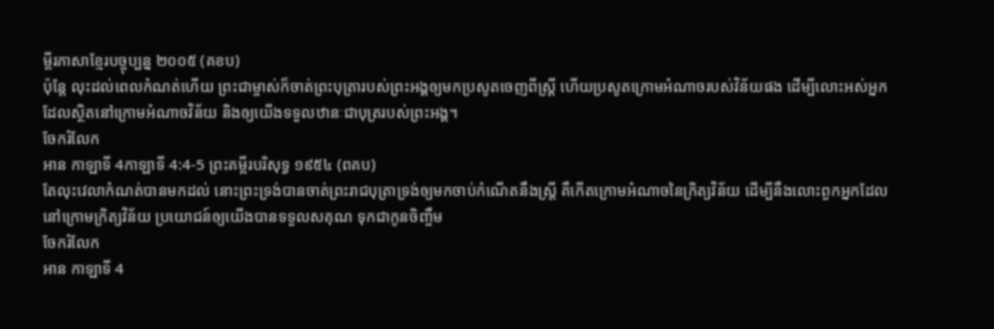ម្ពីរភាសាខ្មែរបច្ចុប្បន្ន ២០០៥ (គខប)
ប៉ុន្តែ លុះដល់ពេលកំណត់ហើយ ព្រះជាម្ចាស់ក៏ចាត់ព្រះបុត្រារបស់ព្រះអង្គឲ្យមកប្រសូតចេញពីស្ត្រី ហើយប្រសូតក្រោមអំណាចរបស់វិន័យផង ដើម្បីលោះអស់អ្នកដែលស្ថិតនៅក្រោមអំណាចវិន័យ និងឲ្យយើងទទួលឋានៈជាបុត្ររបស់ព្រះអង្គ។
ចែករំលែក
អាន កាឡាទី 4កាឡាទី 4:4-5 ព្រះគម្ពីរបរិសុទ្ធ ១៩៥៤ (ពគប)
តែលុះវេលាកំណត់បានមកដល់ នោះព្រះទ្រង់បានចាត់ព្រះរាជបុត្រាទ្រង់ឲ្យមកចាប់កំណើតនឹងស្ត្រី គឺកើតក្រោមអំណាចនៃក្រិត្យវិន័យ ដើម្បីនឹងលោះពួកអ្នកដែលនៅក្រោមក្រិត្យវិន័យ ប្រយោជន៍ឲ្យយើងបានទទួលសគុណ ទុកជាកូនចិញ្ចឹម
ចែករំលែក
អាន កាឡាទី 4